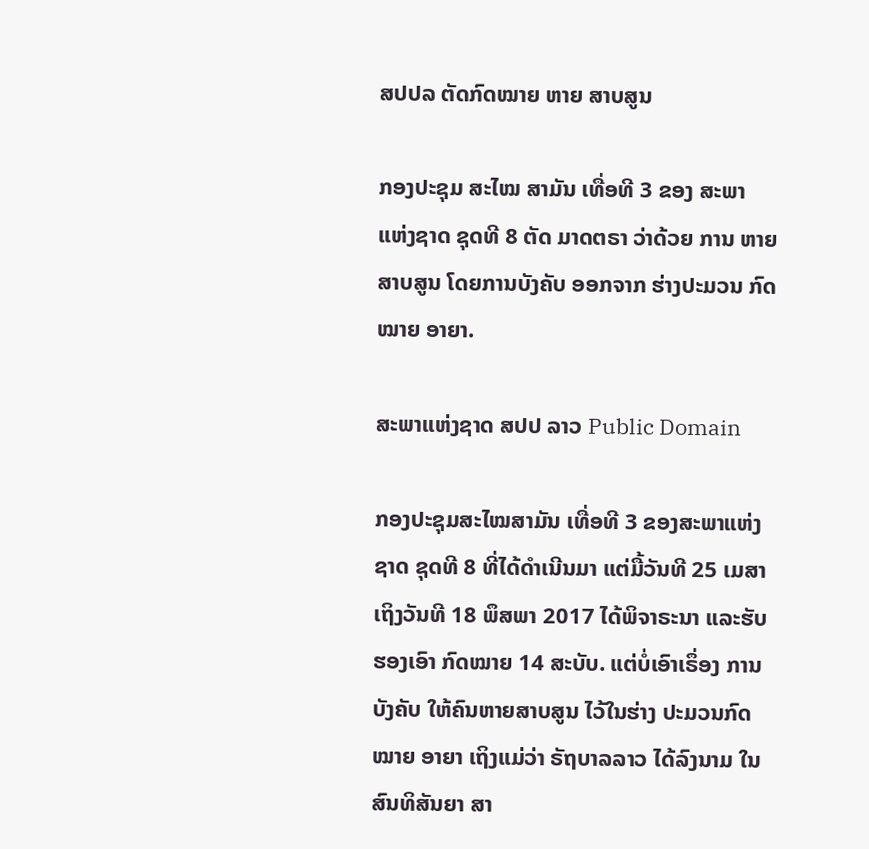ສປປລ ຕັດກົດໝາຍ ຫາຍ ສາບສູນ

ກອງປະຊຸມ ສະໄໝ ສາມັນ ເທື່ອທີ 3 ຂອງ ສະພາ ແຫ່ງຊາດ ຊຸດທີ 8 ຕັດ ມາດຕຣາ ວ່າດ້ວຍ ການ ຫາຍສາບສູນ ໂດຍການບັງຄັບ ອອກຈາກ ຮ່າງປະມວນ ກົດໝາຍ ອາຍາ.

ສະພາແຫ່ງຊາດ ສປປ ລາວ Public Domain

ກອງປະຊຸມສະໄໝສາມັນ ເທື່ອທີ 3 ຂອງສະພາແຫ່ງຊາດ ຊຸດທີ 8 ທີ່ໄດ້ດໍາເນີນມາ ແຕ່ມື້ວັນທີ 25 ເມສາ ເຖິງວັນທີ 18 ພຶສພາ 2017 ໄດ້ພິຈາຣະນາ ແລະຮັບຮອງເອົາ ກົດໝາຍ 14 ສະບັບ. ແຕ່ບໍ່ເອົາເຣຶ່ອງ ການບັງຄັບ ໃຫ້ຄົນຫາຍສາບສູນ ໄວ້ໃນຮ່າງ ປະມວນກົດໝາຍ ອາຍາ ເຖິງແມ່ວ່າ ຣັຖບາລລາວ ໄດ້ລົງນາມ ໃນສົນທິສັນຍາ ສາ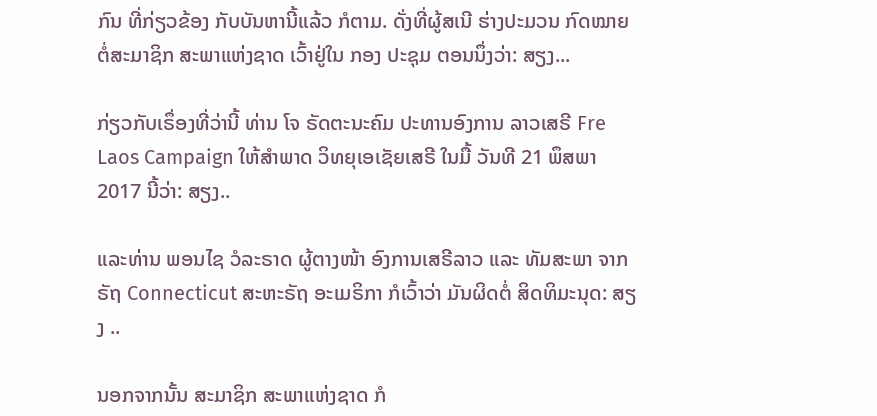ກົນ ທີ່ກ່ຽວຂ້ອງ ກັບບັນຫານີ້ແລ້ວ ກໍຕາມ. ດັ່ງທີ່ຜູ້ສເນີ ຮ່າງປະມວນ ກົດໝາຍ ຕໍ່ສະມາຊິກ ສະພາແຫ່ງຊາດ ເວົ້າຢູ່ໃນ ກອງ ປະຊຸມ ຕອນນຶ່ງວ່າ: ສຽງ...

ກ່ຽວກັບເຣຶ່ອງທີ່ວ່ານີ້ ທ່ານ ໂຈ ຣັດຕະນະຄົມ ປະທານອົງການ ລາວເສຣີ Fre Laos Campaign ໃຫ້ສໍາພາດ ວິທຍຸເອເຊັຍເສຣີ ໃນມື້ ວັນທີ 21 ພຶສພາ 2017 ນີ້ວ່າ: ສຽງ..

ແລະທ່ານ ພອນໄຊ ວໍລະຣາດ ຜູ້ຕາງໜ້າ ອົງການເສຣີລາວ ແລະ ທັມສະພາ ຈາກຣັຖ Connecticut ສະຫະຣັຖ ອະເມຣິກາ ກໍເວົ້າວ່າ ມັນຜິດຕໍ່ ສິດທິມະນຸດ: ສຽງ ..

ນອກຈາກນັ້ນ ສະມາຊິກ ສະພາແຫ່ງຊາດ ກໍ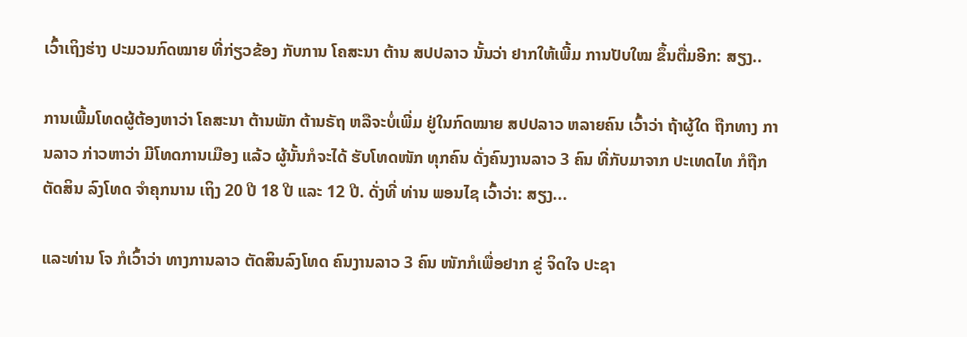ເວົ້າເຖິງຮ່າງ ປະມວນກົດໝາຍ ທີ່ກ່ຽວຂ້ອງ ກັບການ ໂຄສະນາ ຕ້ານ ສປປລາວ ນັ້ນວ່າ ຢາກໃຫ້ເພີ້ມ ການປັບໃໝ ຂຶ້ນຕື່ມອີກ: ສຽງ..

ການເພີ້ມໂທດຜູ້ຕ້ອງຫາວ່າ ໂຄສະນາ ຕ້ານພັກ ຕ້ານຣັຖ ຫລືຈະບໍ່ເພີ່ມ ຢູ່ໃນກົດໝາຍ ສປປລາວ ຫລາຍຄົນ ເວົ້າວ່າ ຖ້າຜູ້ໃດ ຖືກທາງ ການລາວ ກ່າວຫາວ່າ ມີໂທດການເມືອງ ແລ້ວ ຜູ້ນັ້ນກໍຈະໄດ້ ຮັບໂທດໜັກ ທຸກຄົນ ດັ່ງຄົນງານລາວ 3 ຄົນ ທີ່ກັບມາຈາກ ປະເທດໄທ ກໍຖືກຕັດສິນ ລົງໂທດ ຈໍາຄຸກນານ ເຖິງ 20 ປີ 18 ປີ ແລະ 12 ປີ. ດັ່ງທີ່ ທ່ານ ພອນໄຊ ເວົ້າວ່າ: ສຽງ...

ແລະທ່ານ ໂຈ ກໍເວົ້າວ່າ ທາງການລາວ ຕັດສິນລົງໂທດ ຄົນງານລາວ 3 ຄົນ ໜັກກໍເພື່ອຢາກ ຂູ່ ຈິດໃຈ ປະຊາ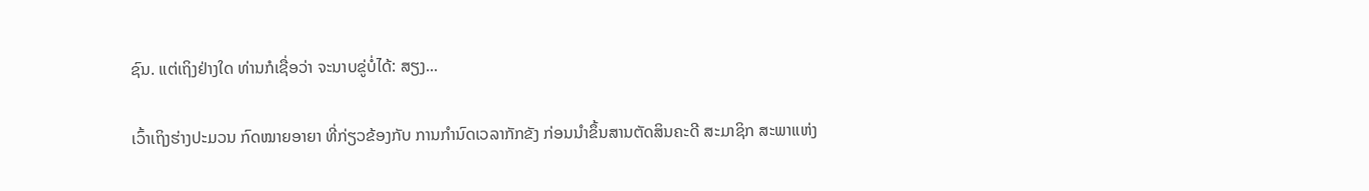ຊົນ. ແຕ່ເຖິງຢ່າງໃດ ທ່ານກໍເຊື່ອວ່າ ຈະນາບຂູ່ບໍ່ໄດ້: ສຽງ...

ເວົ້າເຖິງຮ່າງປະມວນ ກົດໝາຍອາຍາ ທີ່ກ່ຽວຂ້ອງກັບ ການກໍານົດເວລາກັກຂັງ ກ່ອນນໍາຂຶ້ນສານຕັດສິນຄະດີ ສະມາຊິກ ສະພາແຫ່ງ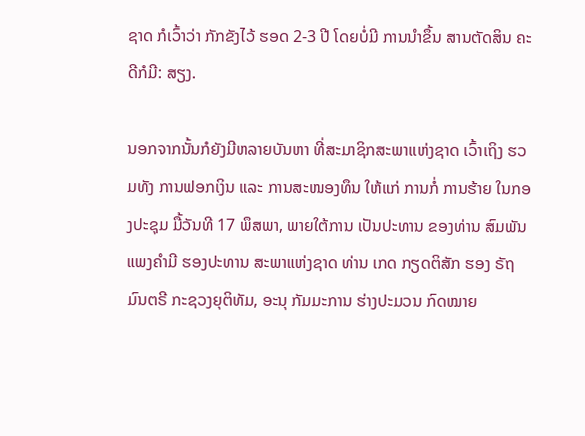ຊາດ ກໍເວົ້າວ່າ ກັກຂັງໄວ້ ຮອດ 2-3 ປີ ໂດຍບໍ່ມີ ການນໍາຂຶ້ນ ສານຕັດສິນ ຄະດີກໍມີ: ສຽງ.

ນອກຈາກນັ້ນກໍຍັງມີຫລາຍບັນຫາ ທີ່ສະມາຊິກສະພາແຫ່ງຊາດ ເວົ້າເຖິງ ຮວມທັງ ການຟອກເງິນ ແລະ ການສະໜອງທຶນ ໃຫ້ແກ່ ການກໍ່ ການຮ້າຍ ໃນກອງປະຊຸມ ມື້ວັນທີ 17 ພຶສພາ, ພາຍໃຕ້ການ ເປັນປະທານ ຂອງທ່ານ ສົມພັນ ແພງຄຳມີ ຮອງປະທານ ສະພາແຫ່ງຊາດ ທ່ານ ເກດ ກຽດຕິສັກ ຮອງ ຣັຖມົນຕຣີ ກະຊວງຍຸຕິທັມ, ອະນຸ ກັມມະການ ຮ່າງປະມວນ ກົດໝາຍ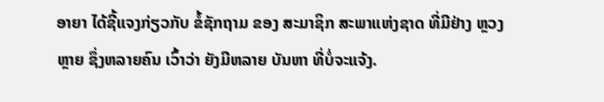ອາຍາ ໄດ້ຊີ້ແຈງກ່ຽວກັບ ຂໍ້ຊັກຖາມ ຂອງ ສະມາຊິກ ສະພາແຫ່ງຊາດ ທີ່ມີຢ່າງ ຫຼວງຫຼາຍ ຊຶ່ງຫລາຍຄົນ ເວົ້າວ່າ ຍັງມີຫລາຍ ບັນຫາ ທີ່ບໍ່ຈະແຈ້ງ.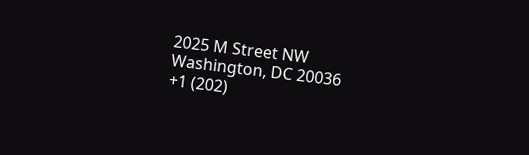2025 M Street NW
Washington, DC 20036
+1 (202)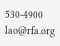530-4900
lao@rfa.org